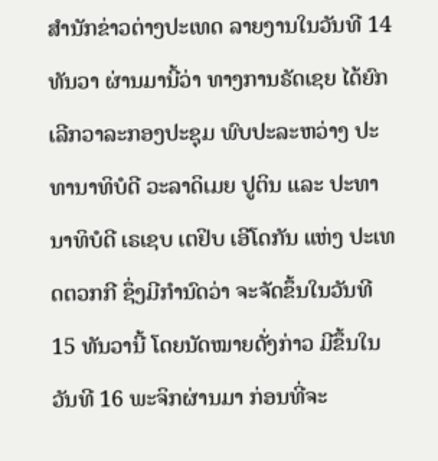ສຳນັກຂ່າວຕ່າງປະເທດ ລາຍງານໃນວັນທີ 14 ທັນວາ ຜ່ານມານີ້ວ່າ ທາງການຣັດເຊຍ ໄດ້ຍົກເລີກວາລະກອງປະຊຸມ ພົບປະລະຫວ່າງ ປະທານາທິບໍດີ ວະລາດິເມຍ ປູຕິນ ແລະ ປະທານາທິບໍດີ ເຣເຊບ ເຕຢິບ ເອີໂດກັນ ແຫ່ງ ປະເທດຕວກກີ ຊຶ່ງມີກຳນົດວ່າ ຈະຈັດຂຶ້ນໃນວັນທີ 15 ທັນວານີ້ ໂດຍນັດໝາຍດັ່ງກ່າວ ມີຂຶ້ນໃນວັນທີ 16 ພະຈິກຜ່ານມາ ກ່ອນທີ່ຈະ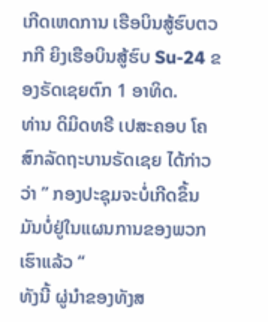ເກີດເຫດການ ເຮືອບິນສູ້ຮົບຕວກກີ ຍິງເຮືອບິນສູ້ຮົບ Su-24 ຂອງຣັດເຊຍຕົກ 1 ອາທິດ.
ທ່ານ ດິມິດທຣີ ເປສະຄອບ ໂຄສົກລັດຖະບານຣັດເຊຍ ໄດ້ກ່າວວ່າ ” ກອງປະຊຸມຈະບໍ່ເກີດຂຶ້ນ ມັນບໍ່ຢູ່ໃນແຜນການຂອງພວກເຮົາແລ້ວ “
ທັງນີ້ ຜູ່ນຳຂອງທັງສ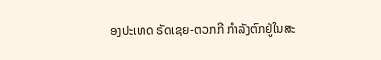ອງປະເທດ ຣັດເຊຍ-ຕວກກີ ກຳລັງຕົກຢູ່ໃນສະ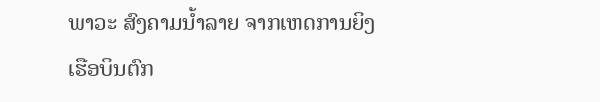ພາວະ ສົງຄາມນ້ຳລາຍ ຈາກເຫດການຍິງເຮືອບິນຕົກ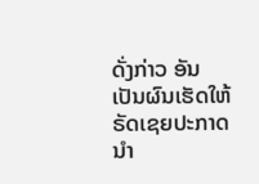ດັ່ງກ່າວ ອັນເປັນຜົນເຮັດໃຫ້ ຣັດເຊຍປະກາດນຳ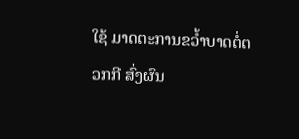ໃຊ້ ມາດຕະການຂວ້ຳບາດຕໍ່ຕວກກີ ສົ່ງຜົນ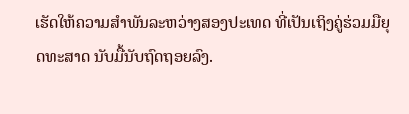ເຮັດໃຫ້ຄວາມສຳພັນລະຫວ່າງສອງປະເທດ ທີ່ເປັນເຖິງຄູ່ຮ່ວມມືຍຸດທະສາດ ນັບມື້ນັບຖົດຖອຍລົງ.